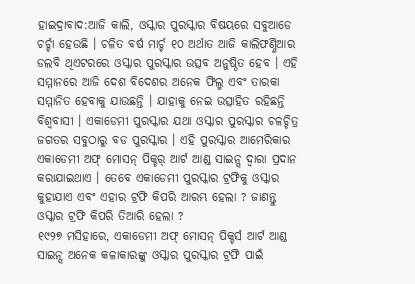ହାଇଦ୍ରାବାଦ:ଆଜି କାଲି, ଓସ୍କାର ପୁରସ୍କାର ବିଷୟରେ ସବୁଆଡେ ଚର୍ଚ୍ଚା ହେଉଛି । ଚଳିତ ବର୍ଷ ମାର୍ଚ୍ଚ ୧୦ ଅର୍ଥାତ ଆଜି କାଲିଫର୍ଣ୍ଣିଆର ଡଲବି ଥିଏଟରରେ ଓସ୍କାର ପୁରସ୍କାର ଉତ୍ସବ ଅନୁଷ୍ଠିତ ହେବ । ଏହି ସମ୍ମାନରେ ଆଜି ଦେଶ ବିଦେଶର ଅନେକ ଫିଲ୍ମ ଏବଂ ତାରକା ସମ୍ମାନିତ ହେବାକୁ ଯାଉଛନ୍ତି । ଯାହାକୁ ନେଇ ଉତ୍ସାହିତ ରହିଛନ୍ତି ବିଶ୍ୱବାସୀ । ଏକାଡେମୀ ପୁରସ୍କାର ଯଥା ଓସ୍କାର ପୁରସ୍କାର ଚଳଚ୍ଚିତ୍ର ଜଗତର ସବୁଠାରୁ ବଡ ପୁରସ୍କାର । ଏହି ପୁରସ୍କାର ଆମେରିକାର ଏକାଡେମୀ ଅଫ୍ ମୋସନ୍ ପିକ୍ଚର୍ ଆର୍ଟ ଆଣ୍ଡ ସାଇନ୍ସ ଦ୍ୱାରା ପ୍ରଦାନ କରାଯାଇଥାଏ । ତେବେ ଏକାଡେମୀ ପୁରସ୍କାର ଟ୍ରଫିକୁ ଓସ୍କାର କୁହାଯାଏ ଏବଂ ଏହାର ଟ୍ରଫି କିପରି ଆରମ୍ଭ ହେଲା ? ଜାଣନ୍ତୁ
ଓସ୍କାର ଟ୍ରଫି କିପରି ତିଆରି ହେଲା ?
୧୯୨୭ ମସିହାରେ, ଏକାଡେମୀ ଅଫ୍ ମୋସନ୍ ପିକ୍ଚର୍ସ ଆର୍ଟ ଆଣ୍ଡ ସାଇନ୍ସ ଅନେକ କଳାକାରଙ୍କୁ ଓସ୍କାର ପୁରସ୍କାର ଟ୍ରଫି ପାଇଁ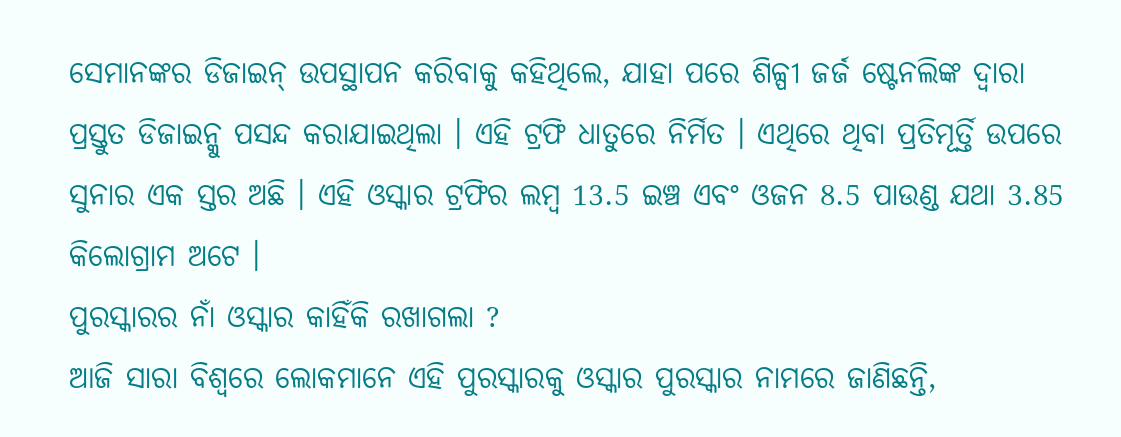ସେମାନଙ୍କର ଡିଜାଇନ୍ ଉପସ୍ଥାପନ କରିବାକୁ କହିଥିଲେ, ଯାହା ପରେ ଶିଳ୍ପୀ ଜର୍ଜ ଷ୍ଟେନଲିଙ୍କ ଦ୍ୱାରା ପ୍ରସ୍ତୁତ ଡିଜାଇନ୍କୁ ପସନ୍ଦ କରାଯାଇଥିଲା । ଏହି ଟ୍ରଫି ଧାତୁରେ ନିର୍ମିତ । ଏଥିରେ ଥିବା ପ୍ରତିମୂର୍ତ୍ତି ଉପରେ ସୁନାର ଏକ ସ୍ତର ଅଛି । ଏହି ଓସ୍କାର ଟ୍ରଫିର ଲମ୍ବ 13.5 ଇଞ୍ଚ ଏବଂ ଓଜନ 8.5 ପାଉଣ୍ଡ ଯଥା 3.85 କିଲୋଗ୍ରାମ ଅଟେ ।
ପୁରସ୍କାରର ନାଁ ଓସ୍କାର କାହିଁକି ରଖାଗଲା ?
ଆଜି ସାରା ବିଶ୍ୱରେ ଲୋକମାନେ ଏହି ପୁରସ୍କାରକୁ ଓସ୍କାର ପୁରସ୍କାର ନାମରେ ଜାଣିଛନ୍ତି,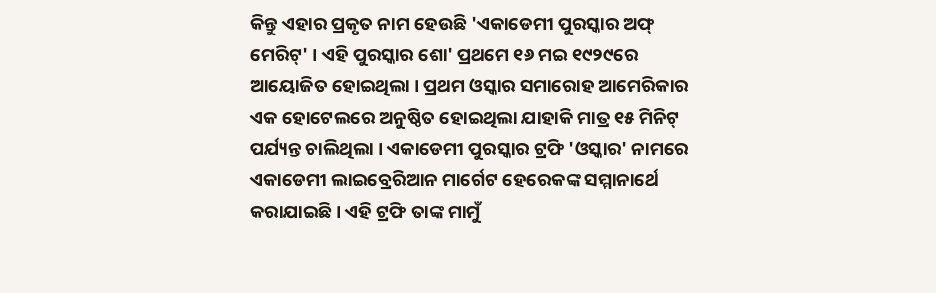କିନ୍ତୁ ଏହାର ପ୍ରକୃତ ନାମ ହେଉଛି 'ଏକାଡେମୀ ପୁରସ୍କାର ଅଫ୍ ମେରିଟ୍' । ଏହି ପୁରସ୍କାର ଶୋ' ପ୍ରଥମେ ୧୬ ମଇ ୧୯୨୯ରେ ଆୟୋଜିତ ହୋଇଥିଲା । ପ୍ରଥମ ଓସ୍କାର ସମାରୋହ ଆମେରିକାର ଏକ ହୋଟେଲରେ ଅନୁଷ୍ଠିତ ହୋଇଥିଲା ଯାହାକି ମାତ୍ର ୧୫ ମିନିଟ୍ ପର୍ଯ୍ୟନ୍ତ ଚାଲିଥିଲା । ଏକାଡେମୀ ପୁରସ୍କାର ଟ୍ରଫି 'ଓସ୍କାର' ନାମରେ ଏକାଡେମୀ ଲାଇବ୍ରେରିଆନ ମାର୍ଗେଟ ହେରେକଙ୍କ ସମ୍ମାନାର୍ଥେ କରାଯାଇଛି । ଏହି ଟ୍ରଫି ତାଙ୍କ ମାମୁଁ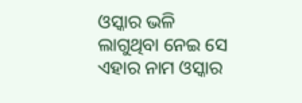ଓସ୍କାର ଭଳି ଲାଗୁଥିବା ନେଇ ସେ ଏହାର ନାମ ଓସ୍କାର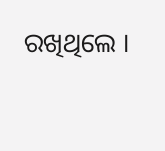ରଖିଥିଲେ ।